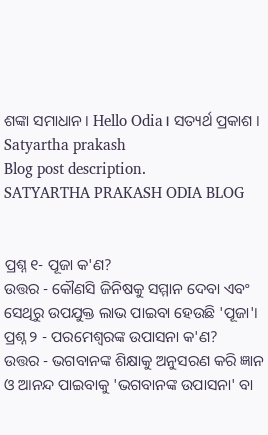ଶଙ୍କା ସମାଧାନ। Hello Odia। ସତ୍ୟର୍ଥ ପ୍ରକାଶ । Satyartha prakash
Blog post description.
SATYARTHA PRAKASH ODIA BLOG


ପ୍ରଶ୍ନ ୧- ପୂଜା କ'ଣ?
ଉତ୍ତର - କୌଣସି ଜିନିଷକୁ ସମ୍ମାନ ଦେବା ଏବଂ ସେଥିରୁ ଉପଯୁକ୍ତ ଲାଭ ପାଇବା ହେଉଛି 'ପୂଜା'।
ପ୍ରଶ୍ନ ୨ - ପରମେଶ୍ୱରଙ୍କ ଉପାସନା କ'ଣ?
ଉତ୍ତର - ଭଗବାନଙ୍କ ଶିକ୍ଷାକୁ ଅନୁସରଣ କରି ଜ୍ଞାନ ଓ ଆନନ୍ଦ ପାଇବାକୁ 'ଭଗବାନଙ୍କ ଉପାସନା' ବା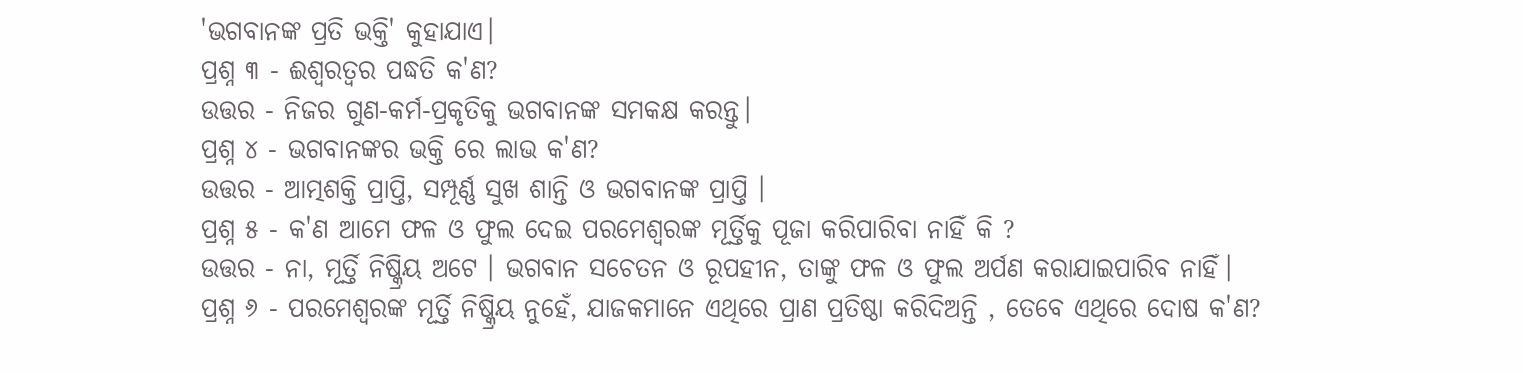'ଭଗବାନଙ୍କ ପ୍ରତି ଭକ୍ତି' କୁହାଯାଏ।
ପ୍ରଶ୍ନ ୩ - ଈଶ୍ୱରତ୍ୱର ପଦ୍ଧତି କ'ଣ?
ଉତ୍ତର - ନିଜର ଗୁଣ-କର୍ମ-ପ୍ରକୃତିକୁ ଭଗବାନଙ୍କ ସମକକ୍ଷ କରନ୍ତୁ।
ପ୍ରଶ୍ନ ୪ - ଭଗବାନଙ୍କର ଭକ୍ତି ରେ ଲାଭ କ'ଣ?
ଉତ୍ତର - ଆତ୍ମଶକ୍ତି ପ୍ରାପ୍ତି, ସମ୍ପୂର୍ଣ୍ଣ ସୁଖ ଶାନ୍ତି ଓ ଭଗବାନଙ୍କ ପ୍ରାପ୍ତି ।
ପ୍ରଶ୍ନ ୫ - କ'ଣ ଆମେ ଫଳ ଓ ଫୁଲ ଦେଇ ପରମେଶ୍ୱରଙ୍କ ମୂର୍ତ୍ତିକୁ ପୂଜା କରିପାରିବା ନାହିଁ କି ?
ଉତ୍ତର - ନା, ମୂର୍ତ୍ତି ନିଷ୍କ୍ରିୟ ଅଟେ । ଭଗବାନ ସଚେତନ ଓ ରୂପହୀନ, ତାଙ୍କୁ ଫଳ ଓ ଫୁଲ ଅର୍ପଣ କରାଯାଇପାରିବ ନାହିଁ।
ପ୍ରଶ୍ନ ୬ - ପରମେଶ୍ୱରଙ୍କ ମୂର୍ତ୍ତି ନିଷ୍କ୍ରିୟ ନୁହେଁ, ଯାଜକମାନେ ଏଥିରେ ପ୍ରାଣ ପ୍ରତିଷ୍ଠା କରିଦିଅନ୍ତି , ତେବେ ଏଥିରେ ଦୋଷ କ'ଣ?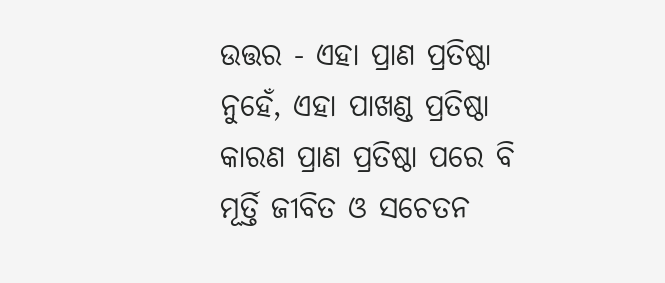ଉତ୍ତର - ଏହା ପ୍ରାଣ ପ୍ରତିଷ୍ଠା ନୁହେଁ, ଏହା ପାଖଣ୍ଡ ପ୍ରତିଷ୍ଠା କାରଣ ପ୍ରାଣ ପ୍ରତିଷ୍ଠା ପରେ ବି ମୂର୍ତ୍ତି ଜୀବିତ ଓ ସଚେତନ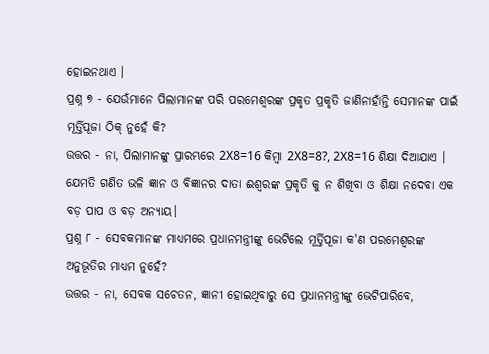ହୋଇନଥାଏ ।
ପ୍ରଶ୍ନ ୭ - ଯେଉଁମାନେ ପିଲାମାନଙ୍କ ପରି ପରମେଶ୍ୱରଙ୍କ ପ୍ରକୃତ ପ୍ରକୃତି ଜାଣିନାହାଁନ୍ତି ସେମାନଙ୍କ ପାଇଁ ମୂର୍ତ୍ତିପୂଜା ଠିକ୍ ନୁହେଁ କି?
ଉତ୍ତର - ନା, ପିଲାମାନଙ୍କୁ ପ୍ରାରମ୍ଭରେ 2X8=16 କିମ୍ବା 2X8=8?, 2X8=16 ଶିକ୍ଷା ଦିଆଯାଏ । ଯେମତି ଗଣିତ ଭଳି ଜ୍ଞାନ ଓ ବିଜ୍ଞାନର ଦାତା ଈଶ୍ୱରଙ୍କ ପ୍ରକୃତି କୁ ନ ଶିଖିବା ଓ ଶିକ୍ଷା ନଦେବା ଏକ ବଡ଼ ପାପ ଓ ବଡ଼ ଅନ୍ୟାୟ।
ପ୍ରଶ୍ନ ୮ - ସେବକମାନଙ୍କ ମାଧ୍ୟମରେ ପ୍ରଧାନମନ୍ତ୍ରୀଙ୍କୁ ଭେଟିଲେ ମୂର୍ତ୍ତିପୂଜା କ'ଣ ପରମେଶ୍ୱରଙ୍କ ଅନୁଭୂତିର ମାଧ୍ୟମ ନୁହେଁ?
ଉତ୍ତର - ନା, ସେବକ ସଚେତନ, ଜ୍ଞାନୀ ହୋଇଥିବାରୁ ସେ ପ୍ରଧାନମନ୍ତ୍ରୀଙ୍କୁ ଭେଟିପାରିବେ,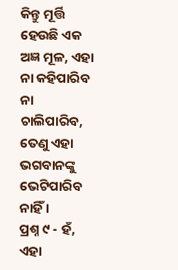କିନ୍ତୁ ମୂର୍ତ୍ତି ହେଉଛି ଏକ ଅଜ୍ଞ ମୂଳ, ଏହା ନା କହିପାରିବ ନା ଚାଲିପାରିବ, ତେଣୁ ଏହା ଭଗବାନଙ୍କୁ ଭେଟିପାରିବ ନାହିଁ ।
ପ୍ରଶ୍ନ ୯ - ହଁ, ଏହା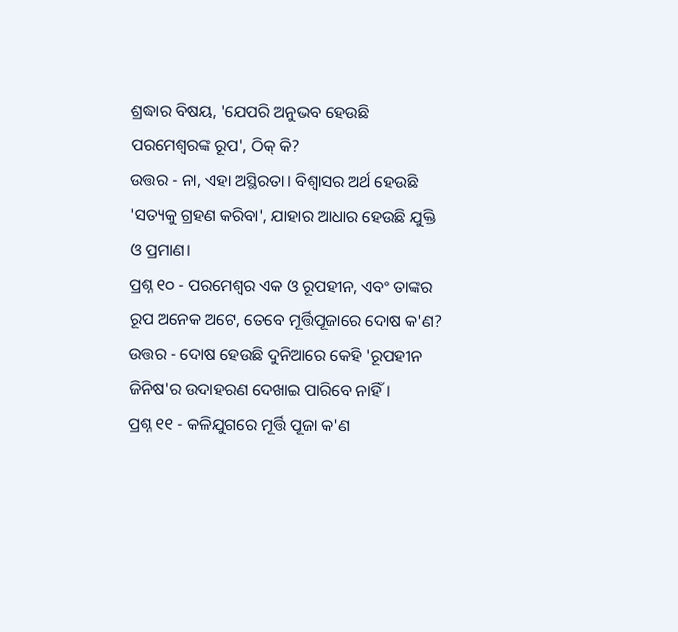ଶ୍ରଦ୍ଧାର ବିଷୟ, 'ଯେପରି ଅନୁଭବ ହେଉଛି ପରମେଶ୍ୱରଙ୍କ ରୂପ', ଠିକ୍ କି?
ଉତ୍ତର - ନା, ଏହା ଅସ୍ଥିରତା। ବିଶ୍ୱାସର ଅର୍ଥ ହେଉଛି 'ସତ୍ୟକୁ ଗ୍ରହଣ କରିବା', ଯାହାର ଆଧାର ହେଉଛି ଯୁକ୍ତି ଓ ପ୍ରମାଣ।
ପ୍ରଶ୍ନ ୧୦ - ପରମେଶ୍ୱର ଏକ ଓ ରୂପହୀନ, ଏବଂ ତାଙ୍କର ରୂପ ଅନେକ ଅଟେ, ତେବେ ମୂର୍ତ୍ତିପୂଜାରେ ଦୋଷ କ'ଣ?
ଉତ୍ତର - ଦୋଷ ହେଉଛି ଦୁନିଆରେ କେହି 'ରୂପହୀନ ଜିନିଷ'ର ଉଦାହରଣ ଦେଖାଇ ପାରିବେ ନାହିଁ।
ପ୍ରଶ୍ନ ୧୧ - କଳିଯୁଗରେ ମୂର୍ତ୍ତି ପୂଜା କ'ଣ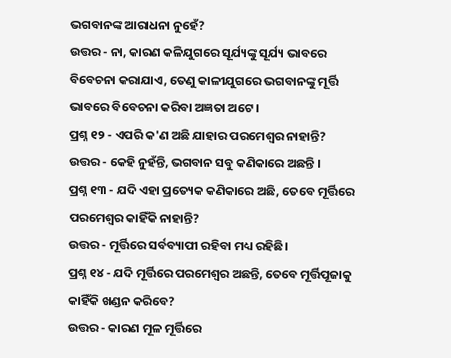ଭଗବାନଙ୍କ ଆରାଧନା ନୁହେଁ?
ଉତ୍ତର - ନା, କାରଣ କଳିଯୁଗରେ ସୂର୍ଯ୍ୟଙ୍କୁ ସୂର୍ଯ୍ୟ ଭାବରେ ବିବେଚନା କରାଯାଏ, ତେଣୁ କାଳୀଯୁଗରେ ଭଗବାନଙ୍କୁ ମୂର୍ତ୍ତି ଭାବରେ ବିବେଚନା କରିବା ଅଜ୍ଞତା ଅଟେ ।
ପ୍ରଶ୍ନ ୧୨ - ଏପରି କ'ଣ ଅଛି ଯାହାର ପରମେଶ୍ୱର ନାହାନ୍ତି?
ଉତ୍ତର - କେହି ନୁହଁନ୍ତି, ଭଗବାନ ସବୁ କଣିକାରେ ଅଛନ୍ତି ।
ପ୍ରଶ୍ନ ୧୩ - ଯଦି ଏହା ପ୍ରତ୍ୟେକ କଣିକାରେ ଅଛି, ତେବେ ମୂର୍ତ୍ତିରେ ପରମେଶ୍ୱର କାହିଁକି ନାହାନ୍ତି?
ଉତ୍ତର - ମୂର୍ତ୍ତିରେ ସର୍ବବ୍ୟାପୀ ରହିବା ମଧ୍ୟ ରହିଛି।
ପ୍ରଶ୍ନ ୧୪ - ଯଦି ମୂର୍ତ୍ତିରେ ପରମେଶ୍ୱର ଅଛନ୍ତି, ତେବେ ମୂର୍ତ୍ତିପୂଜାକୁ କାହିଁକି ଖଣ୍ଡନ କରିବେ?
ଉତ୍ତର - କାରଣ ମୂଳ ମୂର୍ତ୍ତିରେ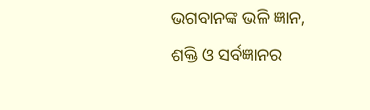ଭଗବାନଙ୍କ ଭଳି ଜ୍ଞାନ, ଶକ୍ତି ଓ ସର୍ବଜ୍ଞାନର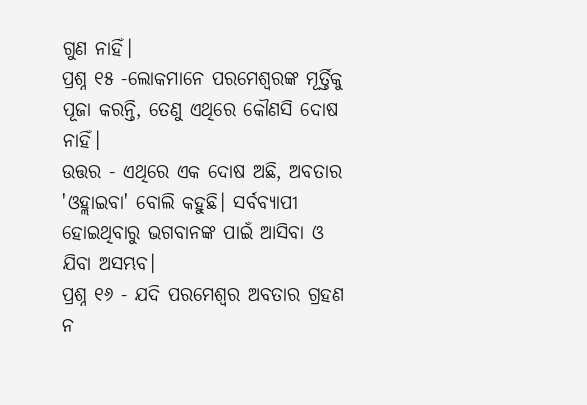ଗୁଣ ନାହିଁ।
ପ୍ରଶ୍ନ ୧୫ -ଲୋକମାନେ ପରମେଶ୍ୱରଙ୍କ ମୂର୍ତ୍ତିକୁ ପୂଜା କରନ୍ତି, ତେଣୁ ଏଥିରେ କୌଣସି ଦୋଷ ନାହିଁ।
ଉତ୍ତର - ଏଥିରେ ଏକ ଦୋଷ ଅଛି, ଅବତାର 'ଓହ୍ଲାଇବା' ବୋଲି କହୁଛି। ସର୍ବବ୍ୟାପୀ ହୋଇଥିବାରୁ ଭଗବାନଙ୍କ ପାଇଁ ଆସିବା ଓ ଯିବା ଅସମ୍ଭବ।
ପ୍ରଶ୍ନ ୧୬ - ଯଦି ପରମେଶ୍ୱର ଅବତାର ଗ୍ରହଣ ନ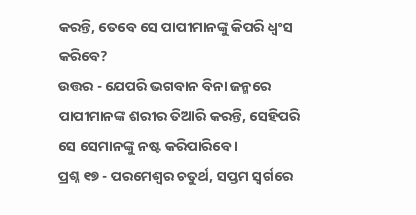କରନ୍ତି, ତେବେ ସେ ପାପୀମାନଙ୍କୁ କିପରି ଧ୍ୱଂସ କରିବେ?
ଉତ୍ତର - ଯେପରି ଭଗବାନ ବିନା ଜନ୍ମରେ ପାପୀମାନଙ୍କ ଶରୀର ତିଆରି କରନ୍ତି, ସେହିପରି ସେ ସେମାନଙ୍କୁ ନଷ୍ଟ କରିପାରିବେ ।
ପ୍ରଶ୍ନ ୧୭ - ପରମେଶ୍ୱର ଚତୁର୍ଥ, ସପ୍ତମ ସ୍ବର୍ଗରେ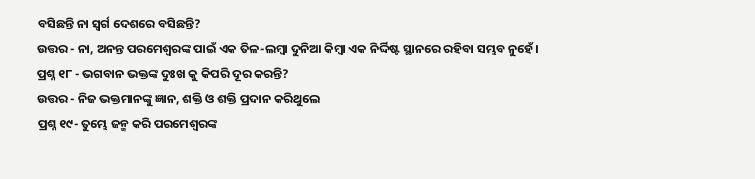ବସିଛନ୍ତି ନା ସ୍ୱର୍ଗ ଦେଶରେ ବସିଛନ୍ତି?
ଉତ୍ତର - ନା, ଅନନ୍ତ ପରମେଶ୍ୱରଙ୍କ ପାଇଁ ଏକ ତିଳ-ଲମ୍ବା ଦୁନିଆ କିମ୍ବା ଏକ ନିର୍ଦ୍ଦିଷ୍ଟ ସ୍ଥାନରେ ରହିବା ସମ୍ଭବ ନୁହେଁ।
ପ୍ରଶ୍ନ ୧୮ - ଭଗବାନ ଭକ୍ତଙ୍କ ଦୁଃଖ କୁ କିପରି ଦୂର କରନ୍ତି?
ଉତ୍ତର - ନିଜ ଭକ୍ତମାନଙ୍କୁ ଜ୍ଞାନ, ଶକ୍ତି ଓ ଶକ୍ତି ପ୍ରଦାନ କରିଥୁଲେ
ପ୍ରଶ୍ନ ୧୯- ତୁମ୍ଭେ ଜନ୍ମ କରି ପରମେଶ୍ୱରଙ୍କ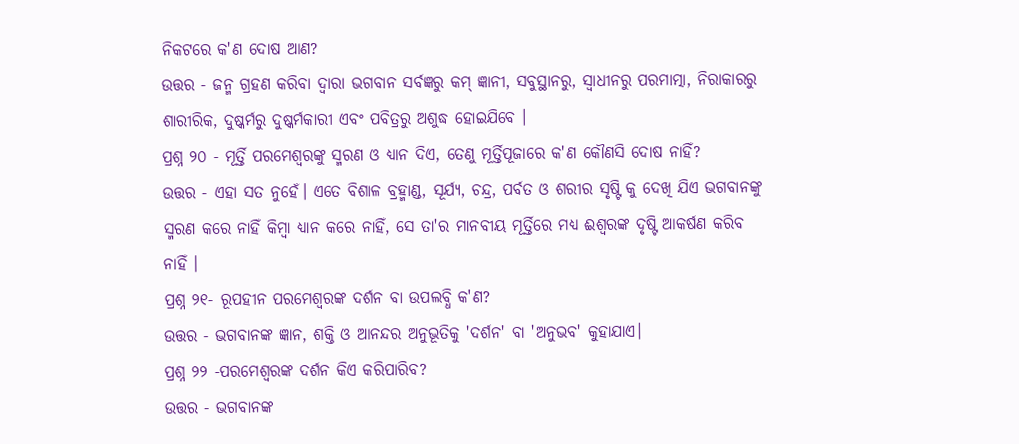ନିକଟରେ କ'ଣ ଦୋଷ ଆଣ?
ଉତ୍ତର - ଜନ୍ମ ଗ୍ରହଣ କରିବା ଦ୍ଵାରା ଭଗବାନ ସର୍ବଜ୍ଞରୁ କମ୍ ଜ୍ଞାନୀ, ସବୁସ୍ଥାନରୁ, ସ୍ୱାଧୀନରୁ ପରମାତ୍ମା, ନିରାକାରରୁ ଶାରୀରିକ, ଦୁଷ୍କର୍ମରୁ ଦୁଷ୍କର୍ମକାରୀ ଏବଂ ପବିତ୍ରରୁ ଅଶୁଦ୍ଧ ହୋଇଯିବେ ।
ପ୍ରଶ୍ନ ୨୦ - ମୂର୍ତ୍ତି ପରମେଶ୍ୱରଙ୍କୁ ସ୍ମରଣ ଓ ଧ୍ୟାନ ଦିଏ, ତେଣୁ ମୂର୍ତ୍ତିପୂଜାରେ କ'ଣ କୌଣସି ଦୋଷ ନାହିଁ?
ଉତ୍ତର - ଏହା ସତ ନୁହେଁ। ଏତେ ବିଶାଳ ବ୍ରହ୍ମାଣ୍ଡ, ସୂର୍ଯ୍ୟ, ଚନ୍ଦ୍ର, ପର୍ବତ ଓ ଶରୀର ସୃଷ୍ଟି କୁ ଦେଖି ଯିଏ ଭଗବାନଙ୍କୁ ସ୍ମରଣ କରେ ନାହିଁ କିମ୍ବା ଧ୍ୟାନ କରେ ନାହିଁ, ସେ ତା'ର ମାନବୀୟ ମୂର୍ତ୍ତିରେ ମଧ୍ୟ ଈଶ୍ୱରଙ୍କ ଦୃଷ୍ଟି ଆକର୍ଷଣ କରିବ ନାହିଁ ।
ପ୍ରଶ୍ନ ୨୧- ରୂପହୀନ ପରମେଶ୍ୱରଙ୍କ ଦର୍ଶନ ବା ଉପଲବ୍ଧି କ'ଣ?
ଉତ୍ତର - ଭଗବାନଙ୍କ ଜ୍ଞାନ, ଶକ୍ତି ଓ ଆନନ୍ଦର ଅନୁଭୂତିକୁ 'ଦର୍ଶନ' ବା 'ଅନୁଭବ' କୁହାଯାଏ।
ପ୍ରଶ୍ନ ୨୨ -ପରମେଶ୍ୱରଙ୍କ ଦର୍ଶନ କିଏ କରିପାରିବ?
ଉତ୍ତର - ଭଗବାନଙ୍କ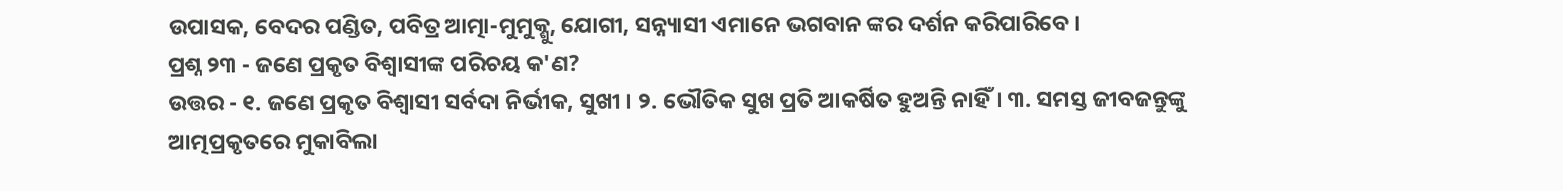ଉପାସକ, ବେଦର ପଣ୍ଡିତ, ପବିତ୍ର ଆତ୍ମା-ମୁମୁକ୍ଶୁ, ଯୋଗୀ, ସନ୍ନ୍ୟାସୀ ଏମାନେ ଭଗବାନ ଙ୍କର ଦର୍ଶନ କରିପାରିବେ ।
ପ୍ରଶ୍ନ ୨୩ - ଜଣେ ପ୍ରକୃତ ବିଶ୍ୱାସୀଙ୍କ ପରିଚୟ କ'ଣ?
ଉତ୍ତର - ୧. ଜଣେ ପ୍ରକୃତ ବିଶ୍ୱାସୀ ସର୍ବଦା ନିର୍ଭୀକ, ସୁଖୀ । ୨. ଭୌତିକ ସୁଖ ପ୍ରତି ଆକର୍ଷିତ ହୁଅନ୍ତି ନାହିଁ। ୩. ସମସ୍ତ ଜୀବଜନ୍ତୁଙ୍କୁ ଆତ୍ମପ୍ରକୃତରେ ମୁକାବିଲା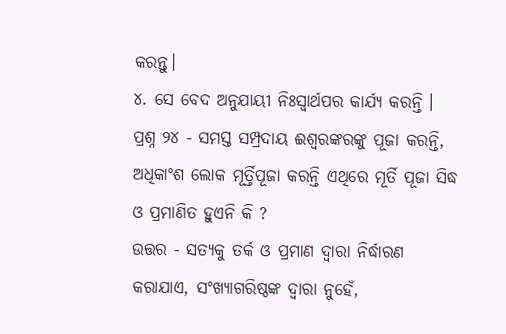କରନ୍ତୁ।
୪. ସେ ବେଦ ଅନୁଯାୟୀ ନିଃସ୍ୱାର୍ଥପର କାର୍ଯ୍ୟ କରନ୍ତି ।
ପ୍ରଶ୍ନ ୨୪ - ସମସ୍ତ ସମ୍ପ୍ରଦାୟ ଈଶ୍ବରଙ୍କରଙ୍କୁ ପୂଜା କରନ୍ତି, ଅଧିକାଂଶ ଲୋକ ମୂର୍ତ୍ତିପୂଜା କରନ୍ତି ଏଥିରେ ମୂର୍ତି ପୂଜା ସିଦ୍ଧ ଓ ପ୍ରମାଣିତ ହୁଏନି କି ?
ଉତ୍ତର - ସତ୍ୟକୁ ତର୍କ ଓ ପ୍ରମାଣ ଦ୍ୱାରା ନିର୍ଦ୍ଧାରଣ କରାଯାଏ, ସଂଖ୍ୟାଗରିଷ୍ଠଙ୍କ ଦ୍ୱାରା ନୁହେଁ,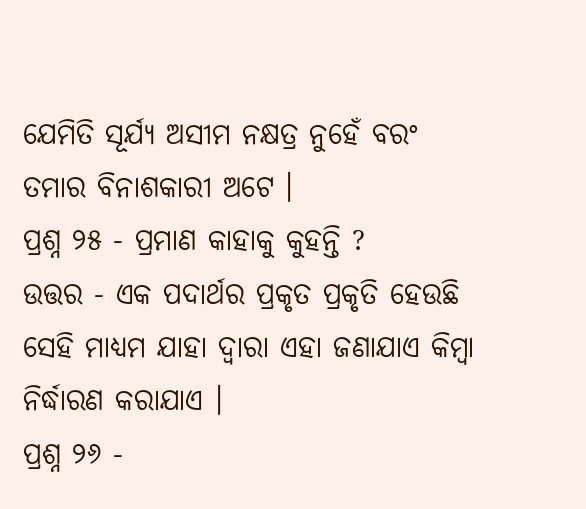ଯେମିତି ସୂର୍ଯ୍ୟ ଅସୀମ ନକ୍ଷତ୍ର ନୁହେଁ ବରଂ ତମାର ବିନାଶକାରୀ ଅଟେ ।
ପ୍ରଶ୍ନ ୨୫ - ପ୍ରମାଣ କାହାକୁ କୁହନ୍ତି ?
ଉତ୍ତର - ଏକ ପଦାର୍ଥର ପ୍ରକୃତ ପ୍ରକୃତି ହେଉଛି ସେହି ମାଧ୍ୟମ ଯାହା ଦ୍ଵାରା ଏହା ଜଣାଯାଏ କିମ୍ବା ନିର୍ଦ୍ଧାରଣ କରାଯାଏ ।
ପ୍ରଶ୍ନ ୨୬ -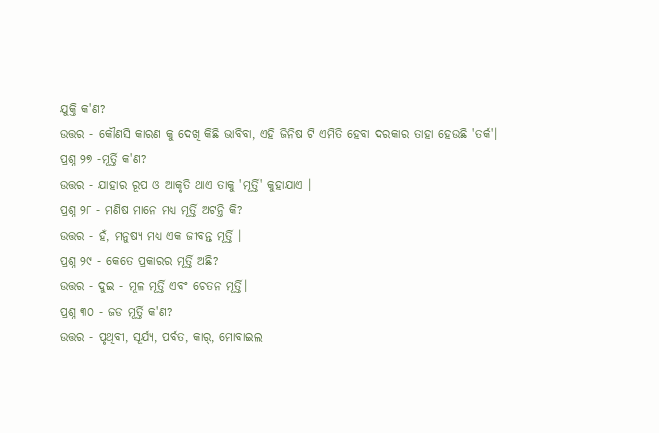ଯୁକ୍ତି କ'ଣ?
ଉତ୍ତର - କୌଣସି କାରଣ କୁ ଦେଖି କିଛି ଭାବିବା, ଏହି ଜିନିଷ ଟି ଏମିତି ହେବା ଦରକାର ତାହା ହେଉଛି 'ତର୍କ'।
ପ୍ରଶ୍ନ ୨୭ -ମୂର୍ତ୍ତି କ'ଣ?
ଉତ୍ତର - ଯାହାର ରୂପ ଓ ଆକୃତି ଥାଏ ତାକୁ 'ମୂର୍ତ୍ତି' କୁହାଯାଏ ।
ପ୍ରଶ୍ନ ୨୮ - ମଣିଷ ମାନେ ମଧ୍ୟ ମୂର୍ତ୍ତି ଅଟନ୍ତି କି?
ଉତ୍ତର - ହଁ, ମନୁଷ୍ୟ ମଧ୍ୟ ଏକ ଜୀବନ୍ତ ମୂର୍ତ୍ତି ।
ପ୍ରଶ୍ନ ୨୯ - କେତେ ପ୍ରକାରର ମୂର୍ତ୍ତି ଅଛି?
ଉତ୍ତର - ଦୁଇ - ମୂଳ ମୂର୍ତ୍ତି ଏବଂ ଚେତନ ମୂର୍ତ୍ତି।
ପ୍ରଶ୍ନ ୩୦ - ଜଡ ମୂର୍ତ୍ତି କ'ଣ?
ଉତ୍ତର - ପୃଥିବୀ, ସୂର୍ଯ୍ୟ, ପର୍ବତ, କାର୍, ମୋବାଇଲ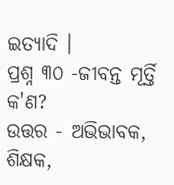ଇତ୍ୟାଦି ।
ପ୍ରଶ୍ନ ୩୦ -ଜୀବନ୍ତ ମୂର୍ତ୍ତି କ'ଣ?
ଉତ୍ତର - ଅଭିଭାବକ, ଶିକ୍ଷକ,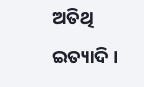ଅତିଥି ଇତ୍ୟାଦି ।